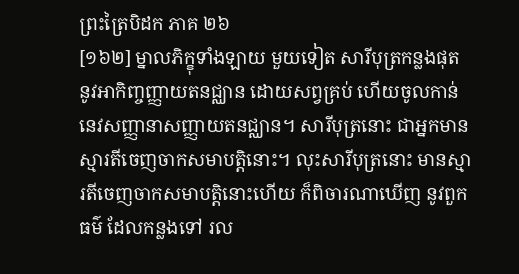ព្រះត្រៃបិដក ភាគ ២៦
[១៦២] ម្នាលភិក្ខុទាំងឡាយ មួយទៀត សារីបុត្រកន្លងផុត នូវអាកិញ្ចញ្ញាយតនជ្ឈាន ដោយសព្វគ្រប់ ហើយចូលកាន់នេវសញ្ញានាសញ្ញាយតនជ្ឈាន។ សារីបុត្រនោះ ជាអ្នកមានស្មារតីចេញចាកសមាបត្តិនោះ។ លុះសារីបុត្រនោះ មានស្មារតីចេញចាកសមាបត្តិនោះហើយ ក៏ពិចារណាឃើញ នូវពួកធម៌ ដែលកន្លងទៅ រល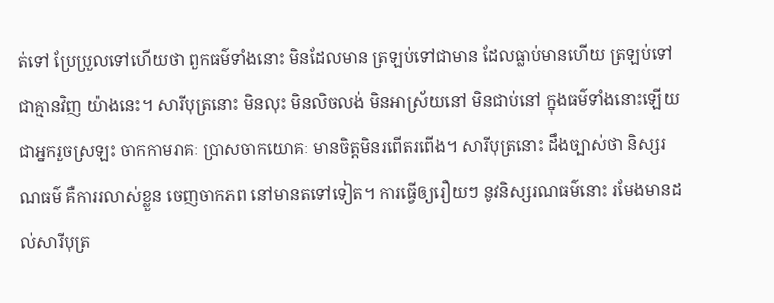ត់ទៅ ប្រែប្រួលទៅហើយថា ពួកធម៌ទាំងនោះ មិនដែលមាន ត្រឡប់ទៅជាមាន ដែលធ្លាប់មានហើយ ត្រឡប់ទៅជាគ្មានវិញ យ៉ាងនេះ។ សារីបុត្រនោះ មិនលុះ មិនលិចលង់ មិនអាស្រ័យនៅ មិនជាប់នៅ ក្នុងធម៌ទាំងនោះឡើយ ជាអ្នករួចស្រឡះ ចាកកាមរាគៈ ប្រាសចាកយោគៈ មានចិត្តមិនរពើតរពើង។ សារីបុត្រនោះ ដឹងច្បាស់ថា និស្សរណធម៌ គឺការរលាស់ខ្លួន ចេញចាកភព នៅមានតទៅទៀត។ ការធ្វើឲ្យរឿយៗ នូវនិស្សរណធម៌នោះ រមែងមានដល់សារីបុត្រ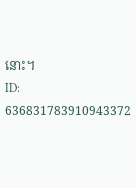នោះ។
ID: 636831783910943372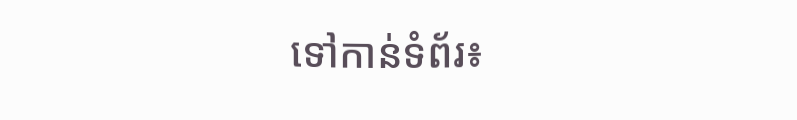ទៅកាន់ទំព័រ៖